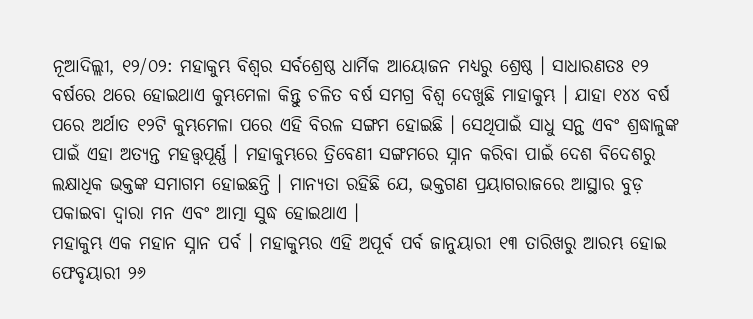ନୂଆଦିଲ୍ଲୀ, ୧୨/୦୨: ମହାକୁମ୍ଭ ବିଶ୍ୱର ସର୍ବଶ୍ରେଷ୍ଠ ଧାର୍ମିକ ଆୟୋଜନ ମଧ୍ୟରୁ ଶ୍ରେଷ୍ଠ । ସାଧାରଣତଃ ୧୨ ବର୍ଷରେ ଥରେ ହୋଇଥାଏ କୁମ୍ଭମେଳା କିନ୍ତୁ ଚଳିତ ବର୍ଷ ସମଗ୍ର ବିଶ୍ୱ ଦେଖୁଛି ମାହାକୁମ୍ଭ । ଯାହା ୧୪୪ ବର୍ଷ ପରେ ଅର୍ଥାତ ୧୨ଟି କୁମ୍ଭମେଳା ପରେ ଏହି ବିରଳ ସଙ୍ଗମ ହୋଇଛି । ସେଥିପାଇଁ ସାଧୁ ସନ୍ଥ ଏବଂ ଶ୍ରଦ୍ଧାଳୁଙ୍କ ପାଇଁ ଏହା ଅତ୍ୟନ୍ତ ମହତ୍ତ୍ୱପୂର୍ଣ୍ଣ । ମହାକୁମ୍ଭରେ ତ୍ରିବେଣୀ ସଙ୍ଗମରେ ସ୍ନାନ କରିବା ପାଇଁ ଦେଶ ବିଦେଶରୁ ଲକ୍ଷାଧିକ ଭକ୍ତଙ୍କ ସମାଗମ ହୋଇଛନ୍ତି । ମାନ୍ୟତା ରହିଛି ଯେ, ଭକ୍ତଗଣ ପ୍ରୟାଗରାଜରେ ଆସ୍ଥାର ବୁଡ଼ ପକାଇବା ଦ୍ୱାରା ମନ ଏବଂ ଆତ୍ମା ସୁଦ୍ଧ ହୋଇଥାଏ ।
ମହାକୁମ୍ଭ ଏକ ମହାନ ସ୍ନାନ ପର୍ବ । ମହାକୁମ୍ଭର ଏହି ଅପୂର୍ବ ପର୍ବ ଜାନୁୟାରୀ ୧୩ ତାରିଖରୁ ଆରମ୍ଭ ହୋଇ ଫେବୃୟାରୀ ୨୬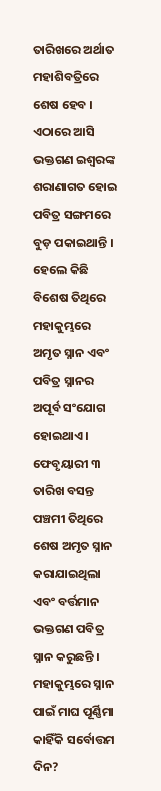ତାରିଖରେ ଅର୍ଥାତ ମହାଶିବତ୍ରିରେ ଶେଷ ହେବ । ଏଠାରେ ଆସି ଭକ୍ତଗଣ ଇଶ୍ୱରଙ୍କ ଶରାଣାଗତ ହୋଇ ପବିତ୍ର ସଙ୍ଗମରେ ବୁଡ଼ ପକାଇଥାନ୍ତି । ହେଲେ କିଛି ବିଶେଷ ତିଥିରେ ମହାକୁମ୍ଭରେ ଅମୃତ ସ୍ନାନ ଏବଂ ପବିତ୍ର ସ୍ନାନର ଅପୂର୍ବ ସଂଯୋଗ ହୋଇଥାଏ । ଫେବୃୟାରୀ ୩ ତାରିଖ ବସନ୍ତ ପଞ୍ଚମୀ ତିଥିରେ ଶେଷ ଅମୃତ ସ୍ନାନ କରାଯାଇଥିଲା ଏବଂ ବର୍ତ୍ତମାନ ଭକ୍ତଗଣ ପବିତ୍ର ସ୍ନାନ କରୁଛନ୍ତି ।
ମହାକୁମ୍ଭରେ ସ୍ନାନ ପାଇଁ ମାଘ ପୂର୍ଣ୍ଣିମା କାହିଁକି ସର୍ବୋତ୍ତମ ଦିନ?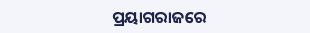ପ୍ରୟାଗରାଜରେ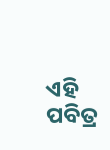ଏହି ପବିତ୍ର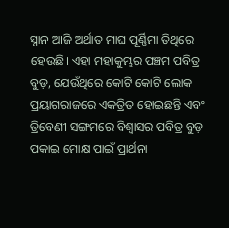ସ୍ନାନ ଆଜି ଅର୍ଥାତ ମାଘ ପୂର୍ଣ୍ଣିମା ତିଥିରେ ହେଉଛି। ଏହା ମହାକୁମ୍ଭର ପଞ୍ଚମ ପବିତ୍ର ବୁଡ଼, ଯେଉଁଥିରେ କୋଟି କୋଟି ଲୋକ ପ୍ରୟାଗରାଜରେ ଏକତ୍ରିତ ହୋଇଛନ୍ତି ଏବଂ ତ୍ରିବେଣୀ ସଙ୍ଗମରେ ବିଶ୍ୱାସର ପବିତ୍ର ବୁଡ଼ ପକାଇ ମୋକ୍ଷ ପାଇଁ ପ୍ରାର୍ଥନା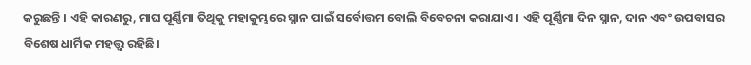କରୁଛନ୍ତି । ଏହି କାରଣରୁ, ମାଘ ପୂର୍ଣ୍ଣିମା ତିଥିକୁ ମହାକୁମ୍ଭରେ ସ୍ନାନ ପାଇଁ ସର୍ବୋତ୍ତମ ବୋଲି ବିବେଚନା କରାଯାଏ । ଏହି ପୂର୍ଣ୍ଣିମା ଦିନ ସ୍ନାନ, ଦାନ ଏବଂ ଉପବାସର ବିଶେଷ ଧାର୍ମିକ ମହତ୍ତ୍ୱ ରହିଛି।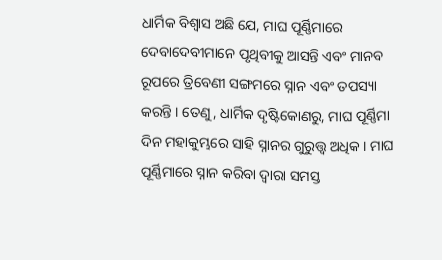ଧାର୍ମିକ ବିଶ୍ୱାସ ଅଛି ଯେ, ମାଘ ପୂର୍ଣ୍ଣିମାରେ ଦେବାଦେବୀମାନେ ପୃଥିବୀକୁ ଆସନ୍ତି ଏବଂ ମାନବ ରୂପରେ ତ୍ରିବେଣୀ ସଙ୍ଗମରେ ସ୍ନାନ ଏବଂ ତପସ୍ୟା କରନ୍ତି । ତେଣୁ, ଧାର୍ମିକ ଦୃଷ୍ଟିକୋଣରୁ, ମାଘ ପୂର୍ଣ୍ଣିମା ଦିନ ମହାକୁମ୍ଭରେ ସାହି ସ୍ନାନର ଗୁରୁତ୍ତ୍ୱ ଅଧିକ । ମାଘ ପୂର୍ଣ୍ଣିମାରେ ସ୍ନାନ କରିବା ଦ୍ୱାରା ସମସ୍ତ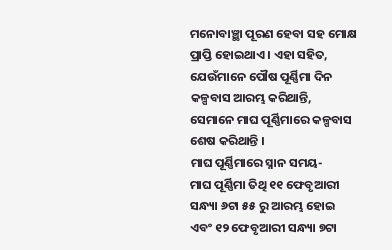ମନୋବାଞ୍ଛା ପୂରଣ ହେବା ସହ ମୋକ୍ଷ ପ୍ରାପ୍ତି ହୋଇଥାଏ । ଏହା ସହିତ, ଯେଉଁମାନେ ପୌଷ ପୂର୍ଣ୍ଣିମା ଦିନ କଳ୍ପବାସ ଆରମ୍ଭ କରିଥାନ୍ତି, ସେମାନେ ମାଘ ପୂର୍ଣ୍ଣିମାରେ କଳ୍ପବାସ ଶେଷ କରିଥାନ୍ତି ।
ମାଘ ପୂର୍ଣ୍ଣିମାରେ ସ୍ନାନ ସମୟ-
ମାଘ ପୂର୍ଣ୍ଣିମା ତିଥି ୧୧ ଫେବୃଆରୀ ସନ୍ଧ୍ୟା ୬ଟା ୫୫ ରୁ ଆରମ୍ଭ ହୋଇ ଏବଂ ୧୨ ଫେବୃଆରୀ ସନ୍ଧ୍ୟା ୭ଟା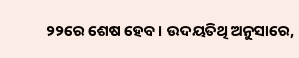୨୨ରେ ଶେଷ ହେବ। ଉଦୟତିଥି ଅନୁସାରେ,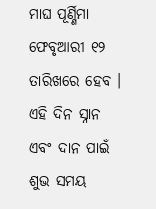ମାଘ ପୂର୍ଣ୍ଣିମା ଫେବୃଆରୀ ୧୨ ତାରିଖରେ ହେବ । ଏହି ଦିନ ସ୍ନାନ ଏବଂ ଦାନ ପାଇଁ ଶୁଭ ସମୟ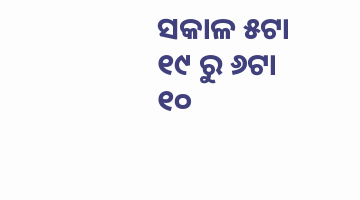ସକାଳ ୫ଟା ୧୯ ରୁ ୬ଟା ୧୦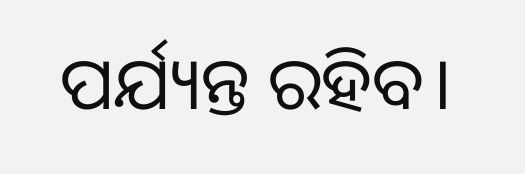ପର୍ଯ୍ୟନ୍ତ ରହିବ।